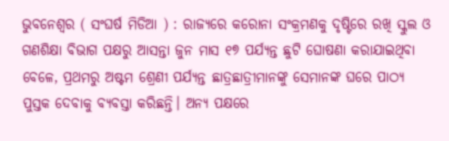ଭୁବନେଶ୍ଵର ( ସଂଘର୍ଷ ମିଡିଆ ) : ରାଜ୍ୟରେ କରୋନା ସଂକ୍ରମଣକୁ ଦୃଷ୍ଟିରେ ରଖି ସ୍କୁଲ ଓ ଗଣଶିକ୍ଷା ବିଭାଗ ପକ୍ଷରୁ ଆସନ୍ତା ଜୁନ ମାସ ୧୭ ପର୍ଯ୍ୟନ୍ତ ଛୁଟି ଘୋଷଣା କରାଯାଇଥିବା ବେଳେ, ପ୍ରଥମରୁ ଅଷ୍ଟମ ଶ୍ରେଣୀ ପର୍ଯ୍ୟନ୍ତ ଛାତ୍ରଛାତ୍ରୀମାନଙ୍କୁ ସେମାନଙ୍କ ଘରେ ପାଠ୍ୟ ପୁସ୍ତକ ଦେବାକୁ ବ୍ୟବସ୍ତା କରିଛନ୍ତି। ଅନ୍ୟ ପକ୍ଷରେ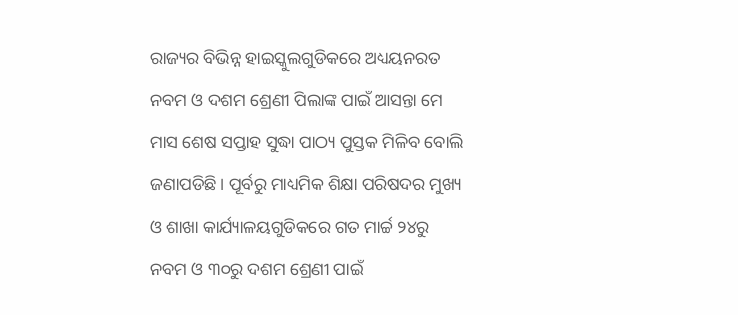ରାଜ୍ୟର ବିଭିନ୍ନ ହାଇସ୍କୁଲଗୁଡିକରେ ଅଧ୍ୟୟନରତ ନବମ ଓ ଦଶମ ଶ୍ରେଣୀ ପିଲାଙ୍କ ପାଇଁ ଆସନ୍ତା ମେ ମାସ ଶେଷ ସପ୍ତାହ ସୁଦ୍ଧା ପାଠ୍ୟ ପୁସ୍ତକ ମିଳିବ ବୋଲି ଜଣାପଡିଛି। ପୂର୍ବରୁ ମାଧ୍ୟମିକ ଶିକ୍ଷା ପରିଷଦର ମୁଖ୍ୟ ଓ ଶାଖା କାର୍ଯ୍ୟାଳୟଗୁଡିକରେ ଗତ ମାର୍ଚ୍ଚ ୨୪ରୁ ନବମ ଓ ୩୦ରୁ ଦଶମ ଶ୍ରେଣୀ ପାଇଁ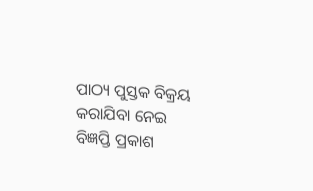ପାଠ୍ୟ ପୁସ୍ତକ ବିକ୍ରୟ କରାଯିବା ନେଇ ବିଜ୍ଞପ୍ତି ପ୍ରକାଶ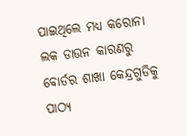ପାଇଥିଲେ ମଧ୍ୟ କରୋନା ଲକ ଡାଉନ କାରଣରୁ ବୋର୍ଡର ଶାଖା କେନ୍ଦ୍ରଗୁଡିକୁ ପାଠ୍ୟ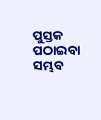ପୁସ୍ତକ ପଠାଇବା ସମ୍ଭବ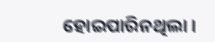ହୋଇପାରିନଥିଲା।